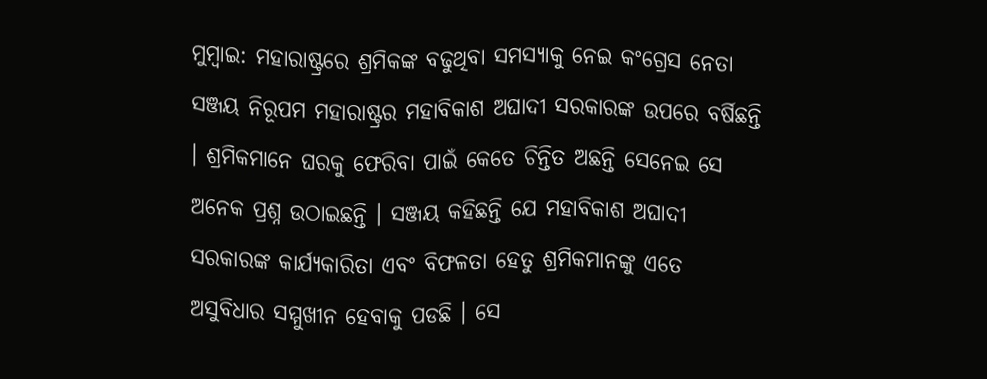ମୁମ୍ବାଇ: ମହାରାଷ୍ଟ୍ରରେ ଶ୍ରମିକଙ୍କ ବଢୁଥିବା ସମସ୍ୟାକୁ ନେଇ କଂଗ୍ରେସ ନେତା ସଞ୍ଜୟ ନିରୂପମ ମହାରାଷ୍ଟ୍ରର ମହାବିକାଶ ଅଘାଦୀ ସରକାରଙ୍କ ଉପରେ ବର୍ଷିଛନ୍ତି । ଶ୍ରମିକମାନେ ଘରକୁ ଫେରିବା ପାଇଁ କେତେ ଚିନ୍ତିତ ଅଛନ୍ତି ସେନେଇ ସେ ଅନେକ ପ୍ରଶ୍ନ ଉଠାଇଛନ୍ତି । ସଞ୍ଜୟ କହିଛନ୍ତି ଯେ ମହାବିକାଶ ଅଘାଦୀ ସରକାରଙ୍କ କାର୍ଯ୍ୟକାରିତା ଏବଂ ବିଫଳତା ହେତୁ ଶ୍ରମିକମାନଙ୍କୁ ଏତେ ଅସୁବିଧାର ସମ୍ମୁଖୀନ ହେବାକୁ ପଡଛି । ସେ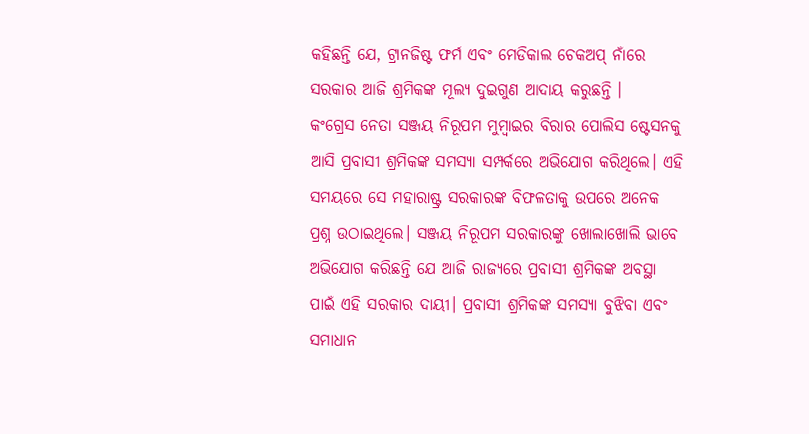କହିଛନ୍ତି ଯେ, ଟ୍ରାନଜିଷ୍ଟ ଫର୍ମ ଏବଂ ମେଡିକାଲ ଚେକଅପ୍ ନାଁରେ ସରକାର ଆଜି ଶ୍ରମିକଙ୍କ ମୂଲ୍ୟ ଦୁଇଗୁଣ ଆଦାୟ କରୁଛନ୍ତି ।
କଂଗ୍ରେସ ନେତା ସଞ୍ଜୟ ନିରୂପମ ମୁମ୍ବାଇର ବିରାର ପୋଲିସ ଷ୍ଟେସନକୁ ଆସି ପ୍ରବାସୀ ଶ୍ରମିକଙ୍କ ସମସ୍ୟା ସମ୍ପର୍କରେ ଅଭିଯୋଗ କରିଥିଲେ। ଏହି ସମୟରେ ସେ ମହାରାଷ୍ଟ୍ର ସରକାରଙ୍କ ବିଫଳତାକୁ ଉପରେ ଅନେକ ପ୍ରଶ୍ନ ଉଠାଇଥିଲେ। ସଞ୍ଜୟ ନିରୂପମ ସରକାରଙ୍କୁ ଖୋଲାଖୋଲି ଭାବେ ଅଭିଯୋଗ କରିଛନ୍ତି ଯେ ଆଜି ରାଜ୍ୟରେ ପ୍ରବାସୀ ଶ୍ରମିକଙ୍କ ଅବସ୍ଥା ପାଇଁ ଏହି ସରକାର ଦାୟୀ। ପ୍ରବାସୀ ଶ୍ରମିକଙ୍କ ସମସ୍ୟା ବୁଝିବା ଏବଂ ସମାଧାନ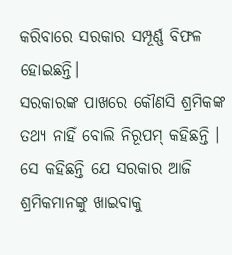କରିବାରେ ସରକାର ସମ୍ପୂର୍ଣ୍ଣ ବିଫଳ ହୋଇଛନ୍ତି।
ସରକାରଙ୍କ ପାଖରେ କୌଣସି ଶ୍ରମିକଙ୍କ ତଥ୍ୟ ନାହିଁ ବୋଲି ନିରୂପମ୍ କହିଛନ୍ତି । ସେ କହିଛନ୍ତି ଯେ ସରକାର ଆଜି ଶ୍ରମିକମାନଙ୍କୁ ଖାଇବାକୁ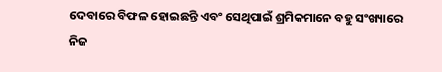ଦେବାରେ ବିଫଳ ହୋଇଛନ୍ତି ଏବଂ ସେଥିପାଇଁ ଶ୍ରମିକମାନେ ବହୁ ସଂଖ୍ୟାରେ ନିଜ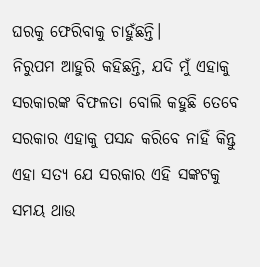ଘରକୁ ଫେରିବାକୁ ଚାହୁଁଛନ୍ତି।
ନିରୁପମ ଆହୁରି କହିଛନ୍ତି, ଯଦି ମୁଁ ଏହାକୁ ସରକାରଙ୍କ ବିଫଳତା ବୋଲି କହୁଛି ତେବେ ସରକାର ଏହାକୁ ପସନ୍ଦ କରିବେ ନାହିଁ କିନ୍ତୁ ଏହା ସତ୍ୟ ଯେ ସରକାର ଏହି ସଙ୍କଟକୁ ସମୟ ଥାଉ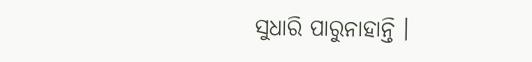ସୁଧାରି ପାରୁନାହାନ୍ତି ।